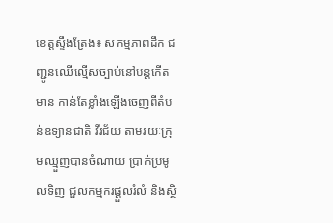ខេត្ដស្ទឹងត្រែង៖ សកម្មភាពដឹក ជញ្ជូនឈើល្មើសច្បាប់នៅបន្ដកើតមាន កាន់តែខ្លាំងឡើងចេញពីតំបន់ឧទ្យានជាតិ វីរជ័យ តាមរយៈក្រុមឈ្មួញបានចំណាយ ប្រាក់ប្រមូលទិញ ជួលកម្មករផ្ដួលរំលំ និងស្ថិ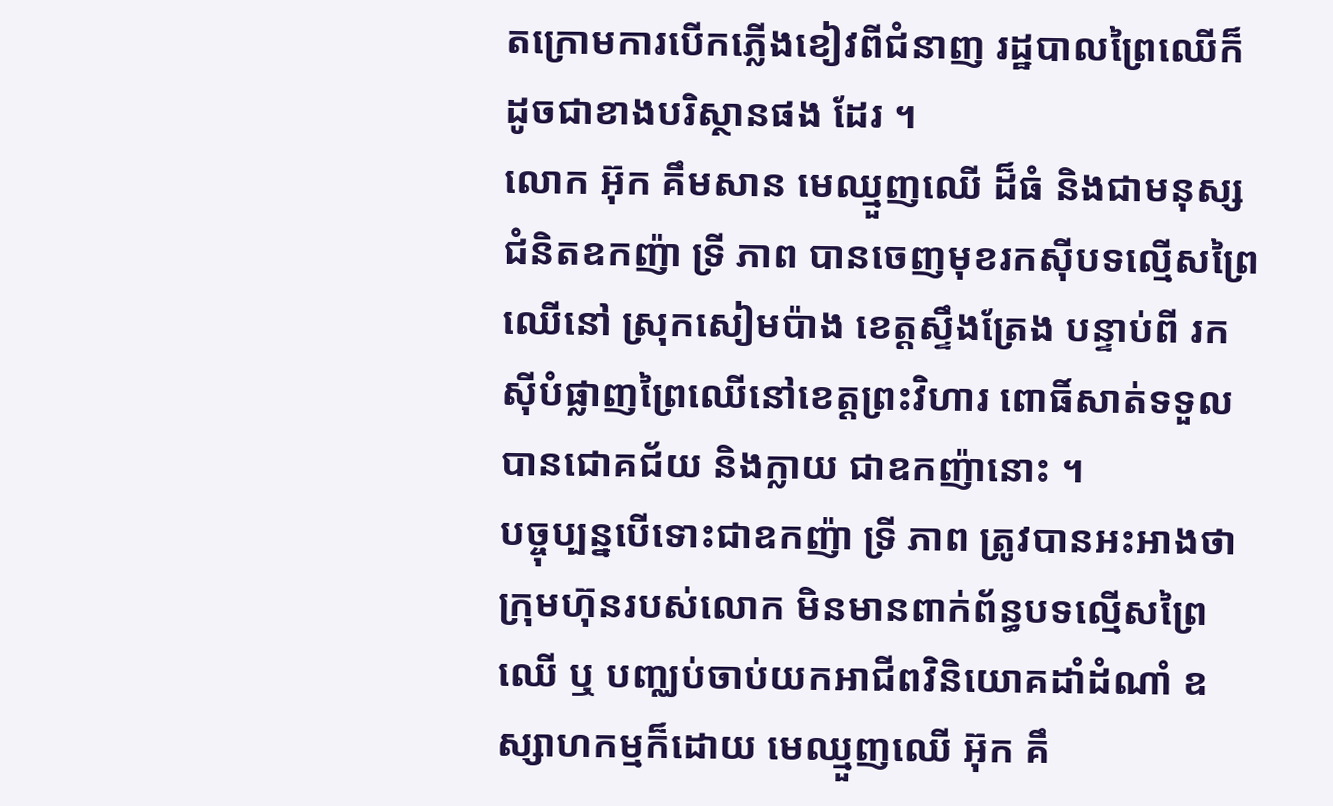តក្រោមការបើកភ្លើងខៀវពីជំនាញ រដ្ឋបាលព្រៃឈើក៏ដូចជាខាងបរិស្ថានផង ដែរ ។
លោក អ៊ុក គឹមសាន មេឈ្មួញឈើ ដ៏ធំ និងជាមនុស្សជំនិតឧកញ៉ា ទ្រី ភាព បានចេញមុខរកស៊ីបទល្មើសព្រៃឈើនៅ ស្រុកសៀមប៉ាង ខេត្ដស្ទឹងត្រែង បន្ទាប់ពី រកស៊ីបំផ្លាញព្រៃឈើនៅខេត្ដព្រះវិហារ ពោធិ៍សាត់ទទួលបានជោគជ័យ និងក្លាយ ជាឧកញ៉ានោះ ។
បច្ចុប្បន្នបើទោះជាឧកញ៉ា ទ្រី ភាព ត្រូវបានអះអាងថា ក្រុមហ៊ុនរបស់លោក មិនមានពាក់ព័ន្ធបទល្មើសព្រៃឈើ ឬ បញ្ឈប់ចាប់យកអាជីពវិនិយោគដាំដំណាំ ឧស្សាហកម្មក៏ដោយ មេឈ្មួញឈើ អ៊ុក គឹ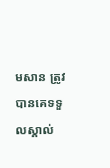មសាន ត្រូវបានគេទទួលស្គាល់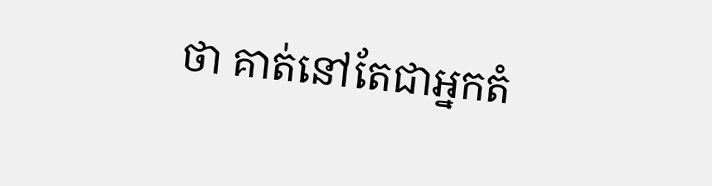ថា គាត់នៅតែជាអ្នកតំ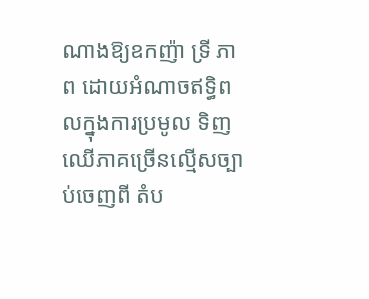ណាងឱ្យឧកញ៉ា ទ្រី ភាព ដោយអំណាចឥទ្ធិពលក្នុងការប្រមូល ទិញឈើភាគច្រើនល្មើសច្បាប់ចេញពី តំប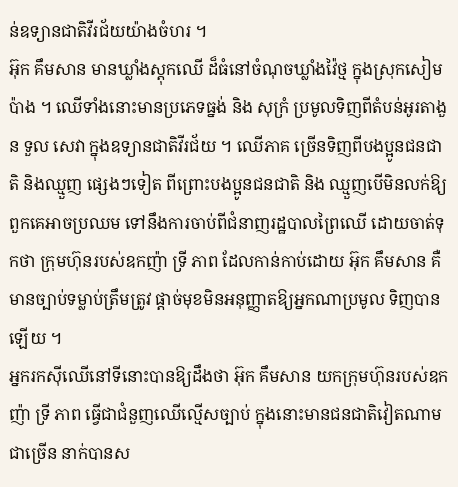ន់ឧទ្យានជាតិវីរជ័យយ៉ាងចំហរ ។
អ៊ុក គឹមសាន មានឃ្លាំងស្ដុកឈើ ដ៏ធំនៅចំណុចឃ្លាំងវ៉ៃថ្ម ក្នុងស្រុកសៀម ប៉ាង ។ ឈើទាំងនោះមានប្រភេទធ្នង់ និង សុក្រំ ប្រមូលទិញពីតំបន់អូរតាងួន ទួល សេវា ក្នុងឧទ្យានជាតិវីរជ័យ ។ ឈើភាគ ច្រើនទិញពីបងប្អូនជនជាតិ និងឈ្មួញ ផ្សេងៗទៀត ពីព្រោះបងប្អូនជនជាតិ និង ឈ្មួញបើមិនលក់ឱ្យពួកគេអាចប្រឈម ទៅនឹងការចាប់ពីជំនាញរដ្ឋបាលព្រៃឈើ ដោយចាត់ទុកថា ក្រុមហ៊ុនរបស់ឧកញ៉ា ទ្រី ភាព ដែលកាន់កាប់ដោយ អ៊ុក គឹមសាន គឺមានច្បាប់ទម្លាប់ត្រឹមត្រូវ ផ្ដាច់មុខមិនអនុញ្ញាតឱ្យអ្នកណាប្រមូល ទិញបានឡើយ ។
អ្នករកស៊ីឈើនៅទីនោះបានឱ្យដឹងថា អ៊ុក គឹមសាន យកក្រុមហ៊ុនរបស់ឧកញ៉ា ទ្រី ភាព ធ្វើជាជំនួញឈើល្មើសច្បាប់ ក្នុងនោះមានជនជាតិវៀតណាមជាច្រើន នាក់បានស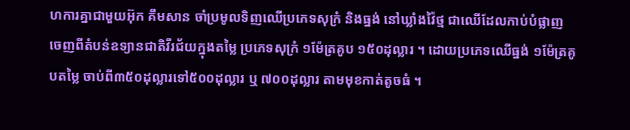ហការគ្នាជាមួយអ៊ុក គឹមសាន ចាំប្រមូលទិញឈើប្រភេទសុក្រំ និងធ្នង់ នៅឃ្លាំងវ៉ៃថ្ម ជាឈើដែលកាប់បំផ្លាញ ចេញពីតំបន់ឧទ្យានជាតិវីរជ័យក្នុងតម្លៃ ប្រភេទសុក្រំ ១ម៉ែត្រគូប ១៥០ដុល្លារ ។ ដោយប្រភេទឈើធ្នង់ ១ម៉ែត្រគូបតម្លៃ ចាប់ពី៣៥០ដុល្លារទៅ៥០០ដុល្លារ ឬ ៧០០ដុល្លារ តាមមុខកាត់តូចធំ ។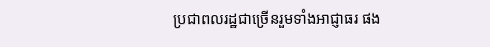ប្រជាពលរដ្ឋជាច្រើនរួមទាំងអាជ្ញាធរ ផង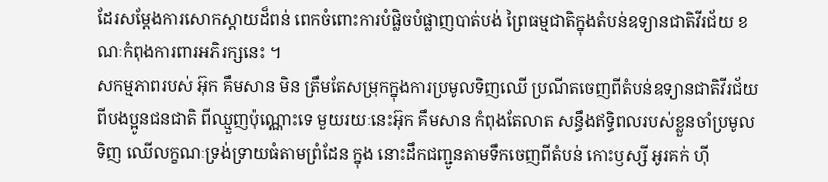ដែរសម្ដែងការសោកស្ដាយដ៏ពន់ ពេកចំពោះការបំផ្លិចបំផ្លាញបាត់បង់ ព្រៃធម្មជាតិក្នុងតំបន់ឧទ្យានជាតិវីរជ័យ ខណៈកំពុងការពារអភិរក្សនេះ ។
សកម្មភាពរបស់ អ៊ុក គឹមសាន មិន ត្រឹមតែសម្រុកក្នុងការប្រមូលទិញឈើ ប្រណីតចេញពីតំបន់ឧទ្យានជាតិវីរជ័យ ពីបងប្អូនជនជាតិ ពីឈ្មួញប៉ុណ្ណោះទេ មួយរយៈនេះអ៊ុក គឹមសាន កំពុងតែលាត សន្ធឹងឥទ្ធិពលរបស់ខ្លួនចាំប្រមូលទិញ ឈើលក្ខណៈទ្រង់ទ្រាយធំតាមព្រំដែន ក្នុង នោះដឹកជញ្ជូនតាមទឹកចេញពីតំបន់ កោះឫស្សី អូរគក់ ហ៊ី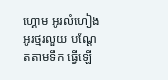ហ្គោម អូរលំហៀង អូរថ្មរលួយ បណ្ដែតតាមទឹក ធ្វើឡើ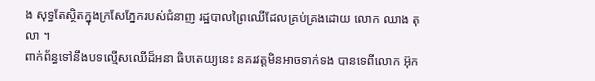ង សុទ្ធតែស្ថិតក្នុងក្រសែភ្នែករបស់ជំនាញ រដ្ឋបាលព្រៃឈើដែលគ្រប់គ្រងដោយ លោក ឈាង តុលា ។
ពាក់ព័ន្ធទៅនឹងបទល្មើសឈើដ៏អនា ធិបតេយ្យនេះ នគរវត្ដមិនអាចទាក់ទង បានទេពីលោក អ៊ុក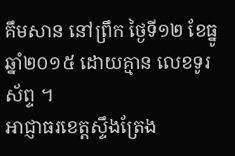គឹមសាន នៅព្រឹក ថ្ងៃទី១២ ខែធ្នូ ឆ្នាំ២០១៥ ដោយគ្មាន លេខទូរស័ព្ទ ។
អាជ្ញាធរខេត្ដស្ទឹងត្រែង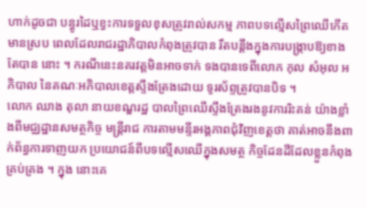ហាក់ដូចជា បន្ធូរដៃឬខ្វះការទទួលខុសត្រូវរាល់សកម្ម ភាពបទល្មើសព្រៃឈើកើតមានស្រប ពេលដែលរាជរដ្ឋាភិបាលកំពុងត្រូវបាន រឹតបន្ដឹងក្នុងការបង្ក្រាបឱ្យខាងតែបាន នោះ ។ ករណីនេះនគរវត្ដមិនអាចទាក់ ទងបានទេពីលោក កុល សំអុល អភិបាល នៃគណៈអភិបាលខេត្ដស្ទឹងត្រែងដោយ ទូរស័ព្ទត្រូវបានបិទ ។
លោក ឈាង តុលា នាយខណ្ឌរដ្ឋ បាលព្រៃឈើស្ទឹងត្រែងរងនូវការរិះគន់ យ៉ាងខ្លាំងពីមជ្ឈដ្ឋានសមត្ថកិច្ច មន្ដ្រីរាជ ការតាមមន្ទីរអង្គភាពជុំវិញខេត្ដថា គាត់អាចនឹងពាក់ព័ន្ធការទាញយក ប្រយោជន៍ពីបទល្មើសឈើក្នុងសមត្ថ កិច្ចដែនដីដែលខ្លួនកំពុងគ្រប់គ្រង ។ ក្នុង នោះគេ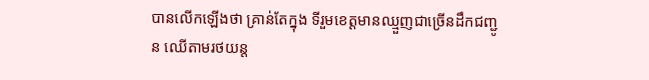បានលើកឡើងថា គ្រាន់តែក្នុង ទីរួមខេត្ដមានឈ្មួញជាច្រើនដឹកជញ្ជូន ឈើតាមរថយន្ដ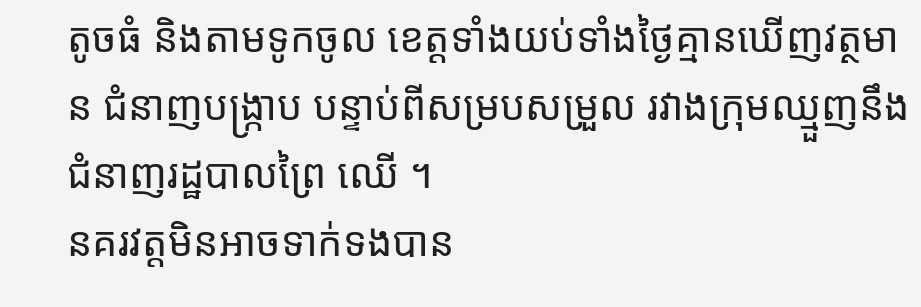តូចធំ និងតាមទូកចូល ខេត្ដទាំងយប់ទាំងថ្ងៃគ្មានឃើញវត្ថមាន ជំនាញបង្ក្រាប បន្ទាប់ពីសម្របសម្រួល រវាងក្រុមឈ្មួញនឹងជំនាញរដ្ឋបាលព្រៃ ឈើ ។
នគរវត្ដមិនអាចទាក់ទងបាន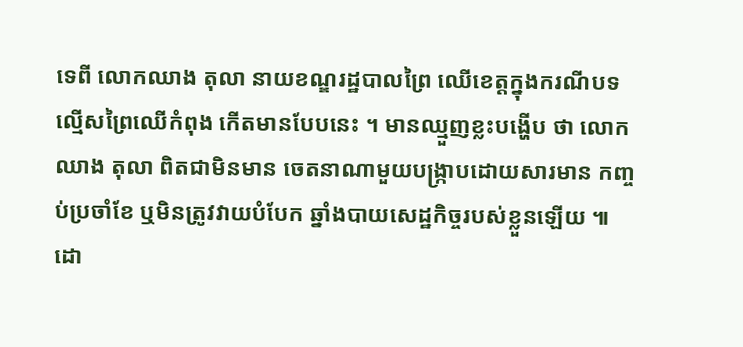ទេពី លោកឈាង តុលា នាយខណ្ឌរដ្ឋបាលព្រៃ ឈើខេត្ដក្នុងករណីបទល្មើសព្រៃឈើកំពុង កើតមានបែបនេះ ។ មានឈ្មួញខ្លះបង្ហើប ថា លោក ឈាង តុលា ពិតជាមិនមាន ចេតនាណាមួយបង្ក្រាបដោយសារមាន កញ្ចប់ប្រចាំខែ ឬមិនត្រូវវាយបំបែក ឆ្នាំងបាយសេដ្ឋកិច្ចរបស់ខ្លួនឡើយ ៕
ដោ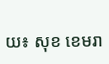យ៖ សុខ ខេមរា